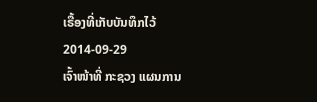ເຣື້ອງທີ່ເກັບບັນທຶກໄວ້
2014-09-29
ເຈົ້າໜ້າທີ່ ກະຊວງ ແຜນການ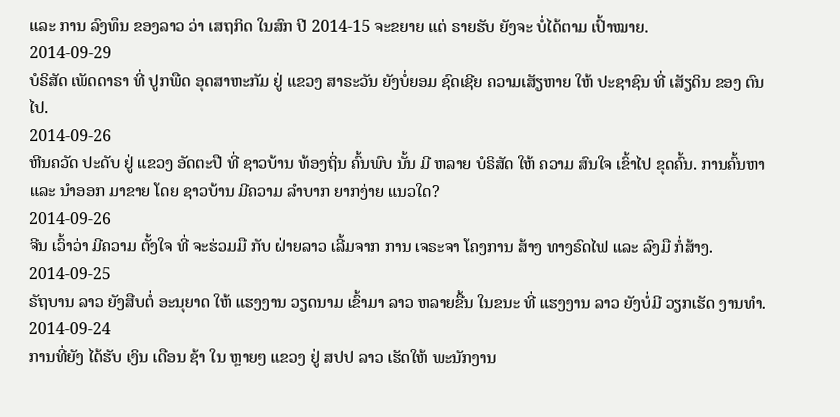ແລະ ການ ລົງທຶນ ຂອງລາວ ວ່າ ເສຖກິດ ໃນສົກ ປີ 2014-15 ຈະຂຍາຍ ແຕ່ ຣາຍຮັບ ຍັງຈະ ບໍ່ໄດ້ຕາມ ເປົ້າໝາຍ.
2014-09-29
ບໍຣິສັດ ເພັດດາຣາ ທີ່ ປູກພືດ ອຸດສາຫະກັມ ຢູ່ ແຂວງ ສາຣະວັນ ຍັງບໍ່ຍອມ ຊົດເຊີຍ ຄວາມເສັຽຫາຍ ໃຫ້ ປະຊາຊົນ ທີ່ ເສັຽດິນ ຂອງ ຕົນໄປ.
2014-09-26
ຫີນຄວັດ ປະດັບ ຢູ່ ແຂວງ ອັດຕະປື ທີ່ ຊາວບ້ານ ທ້ອງຖິ່ນ ຄົ້ນພົບ ນັ້ນ ມີ ຫລາຍ ບໍຣິສັດ ໃຫ້ ຄວາມ ສົນໃຈ ເຂົ້າໄປ ຂຸດຄົ້ນ. ການຄົ້ນຫາ ແລະ ນຳອອກ ມາຂາຍ ໂດຍ ຊາວບ້ານ ມີຄວາມ ລໍາບາກ ຍາກງ່າຍ ແນວໃດ?
2014-09-26
ຈີນ ເວົ້າວ່າ ມີຄວາມ ຕັ້ງໃຈ ທີ່ ຈະຮ່ວມມື ກັບ ຝ່າຍລາວ ເລີ້ມຈາກ ການ ເຈຣະຈາ ໂຄງການ ສ້າງ ທາງຣົດໄຟ ແລະ ລົງມື ກໍ່ສ້າງ.
2014-09-25
ຣັຖບານ ລາວ ຍັງສືບຕໍ່ ອະນຸຍາດ ໃຫ້ ແຮງງານ ວຽດນາມ ເຂົ້າມາ ລາວ ຫລາຍຂື້ນ ໃນຂນະ ທີ່ ແຮງງານ ລາວ ຍັງບໍ່ມີ ວຽກເຮັດ ງານທຳ.
2014-09-24
ການທີ່ຍັງ ໄດ້ຮັບ ເງິນ ເດືອນ ຊ້າ ໃນ ຫຼາຍໆ ແຂວງ ຢູ່ ສປປ ລາວ ເຮັດໃຫ້ ພະນັກງານ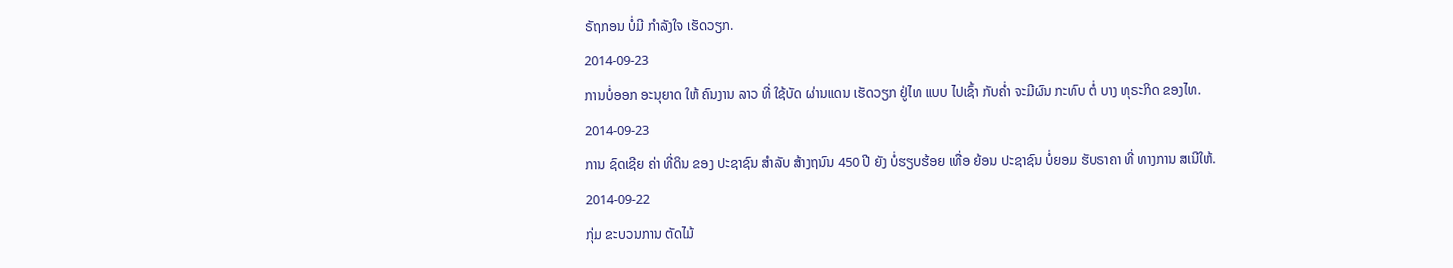ຣັຖກອນ ບໍ່ມີ ກຳລັງໃຈ ເຮັດວຽກ.
2014-09-23
ການບໍ່ອອກ ອະນຸຍາດ ໃຫ້ ຄົນງານ ລາວ ທີ່ ໃຊ້ບັດ ຜ່ານແດນ ເຮັດວຽກ ຢູ່ໄທ ແບບ ໄປເຊົ້າ ກັບຄໍ່າ ຈະມີຜົນ ກະທົບ ຕໍ່ ບາງ ທຸຣະກິດ ຂອງໄທ.
2014-09-23
ການ ຊົດເຊີຍ ຄ່າ ທີ່ດິນ ຂອງ ປະຊາຊົນ ສໍາລັບ ສ້າງຖນົນ 450 ປີ ຍັງ ບໍ່ຮຽບຮ້ອຍ ເທື່ອ ຍ້ອນ ປະຊາຊົນ ບໍ່ຍອມ ຮັບຣາຄາ ທີ່ ທາງການ ສເນີໃຫ້.
2014-09-22
ກຸ່ມ ຂະບວນການ ຕັດໄມ້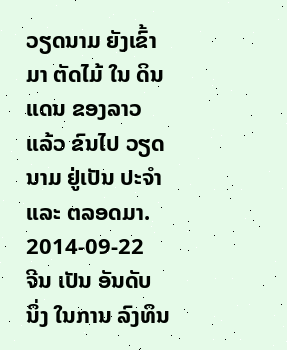ວຽດນາມ ຍັງເຂົ້າມາ ຕັດໄມ້ ໃນ ດິນແດນ ຂອງລາວ ແລ້ວ ຂົນໄປ ວຽດນາມ ຢູ່ເປັນ ປະຈຳ ແລະ ຕລອດມາ.
2014-09-22
ຈີນ ເປັນ ອັນດັບ ນຶ່ງ ໃນການ ລົງທຶນ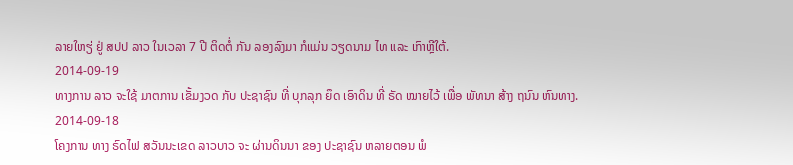ລາຍໃຫຽ່ ຢູ່ ສປປ ລາວ ໃນເວລາ 7 ປີ ຕິດຕໍ່ ກັນ ລອງລົງມາ ກໍແມ່ນ ວຽດນາມ ໄທ ແລະ ເກົາຫຼີໃຕ້.
2014-09-19
ທາງການ ລາວ ຈະໃຊ້ ມາຕການ ເຂັ້ມງວດ ກັບ ປະຊາຊົນ ທີ່ ບຸກລຸກ ຍຶດ ເອົາດິນ ທີ່ ຣັດ ໝາຍໄວ້ ເພື່ອ ພັທນາ ສ້າງ ຖນົນ ຫົນທາງ.
2014-09-18
ໂຄງການ ທາງ ຣົດໄຟ ສວັນນະເຂດ ລາວບາວ ຈະ ຜ່ານດິນນາ ຂອງ ປະຊາຊົນ ຫລາຍຕອນ ພໍ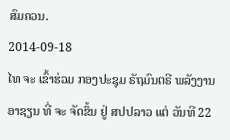ສົມຄວນ.
2014-09-18
ໄທ ຈະ ເຂົ້າຮ່ວມ ກອງປະຊຸມ ຣັຖມົນຕຣີ ພລັງງານ ອາຊຽນ ທີ່ ຈະ ຈັດຂຶ້ນ ຢູ່ ສປປລາວ ແຕ່ ວັນທີ 22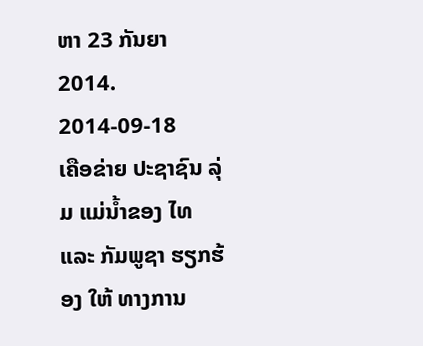ຫາ 23 ກັນຍາ 2014.
2014-09-18
ເຄືອຂ່າຍ ປະຊາຊົນ ລຸ່ມ ແມ່ນ້ຳຂອງ ໄທ ແລະ ກັມພູຊາ ຮຽກຮ້ອງ ໃຫ້ ທາງການ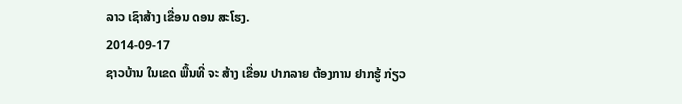ລາວ ເຊົາສ້າງ ເຂື່ອນ ດອນ ສະໂຮງ.
2014-09-17
ຊາວບ້ານ ໃນເຂດ ພື້ນທີ່ ຈະ ສ້າງ ເຂື່ອນ ປາກລາຍ ຕ້ອງການ ຢາກຮູ້ ກ່ຽວ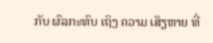ກັບ ຜົລກະທົບ ເຖິງ ຄວາມ ເສັຽຫາຍ ທີ່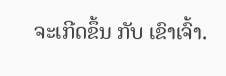ຈະເກີດຂຶ້ນ ກັບ ເຂົາເຈົ້າ.